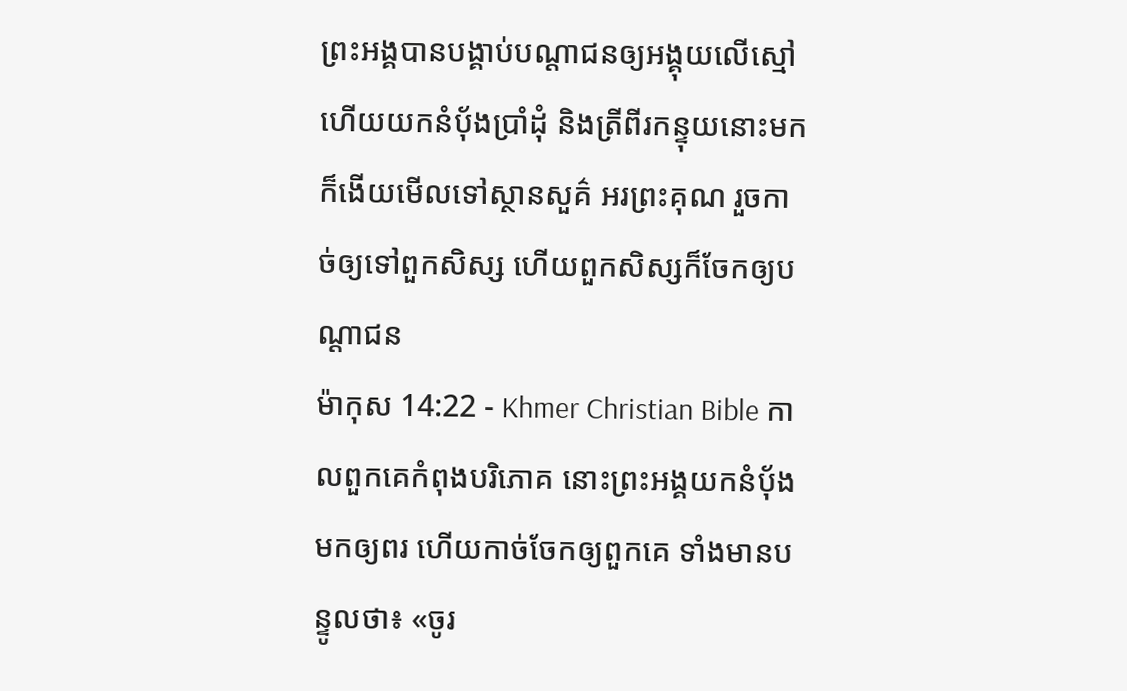ព្រះអង្គបានបង្គាប់បណ្ដាជនឲ្យអង្គុយលើស្មៅ ហើយយកនំប៉័ងប្រាំដុំ និងត្រីពីរកន្ទុយនោះមក ក៏ងើយមើលទៅស្ថានសួគ៌ អរព្រះគុណ រួចកាច់ឲ្យទៅពួកសិស្ស ហើយពួកសិស្សក៏ចែកឲ្យបណ្ដាជន
ម៉ាកុស 14:22 - Khmer Christian Bible កាលពួកគេកំពុងបរិភោគ នោះព្រះអង្គយកនំប៉័ងមកឲ្យពរ ហើយកាច់ចែកឲ្យពួកគេ ទាំងមានបន្ទូលថា៖ «ចូរ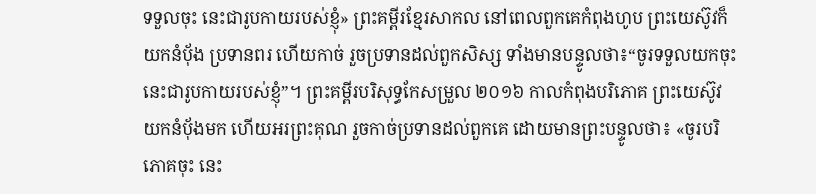ទទួលចុះ នេះជារូបកាយរបស់ខ្ញុំ» ព្រះគម្ពីរខ្មែរសាកល នៅពេលពួកគេកំពុងហូប ព្រះយេស៊ូវក៏យកនំប៉័ង ប្រទានពរ ហើយកាច់ រួចប្រទានដល់ពួកសិស្ស ទាំងមានបន្ទូលថា៖“ចូរទទួលយកចុះ នេះជារូបកាយរបស់ខ្ញុំ”។ ព្រះគម្ពីរបរិសុទ្ធកែសម្រួល ២០១៦ កាលកំពុងបរិភោគ ព្រះយេស៊ូវយកនំបុ័ងមក ហើយអរព្រះគុណ រួចកាច់ប្រទានដល់ពួកគេ ដោយមានព្រះបន្ទូលថា៖ «ចូរបរិភោគចុះ នេះ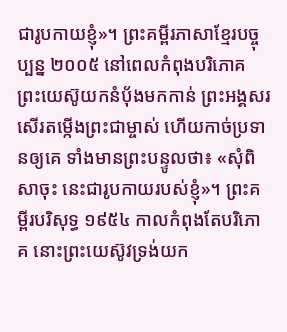ជារូបកាយខ្ញុំ»។ ព្រះគម្ពីរភាសាខ្មែរបច្ចុប្បន្ន ២០០៥ នៅពេលកំពុងបរិភោគ ព្រះយេស៊ូយកនំប៉័ងមកកាន់ ព្រះអង្គសរសើរតម្កើងព្រះជាម្ចាស់ ហើយកាច់ប្រទានឲ្យគេ ទាំងមានព្រះបន្ទូលថា៖ «សុំពិសាចុះ នេះជារូបកាយរបស់ខ្ញុំ»។ ព្រះគម្ពីរបរិសុទ្ធ ១៩៥៤ កាលកំពុងតែបរិភោគ នោះព្រះយេស៊ូវទ្រង់យក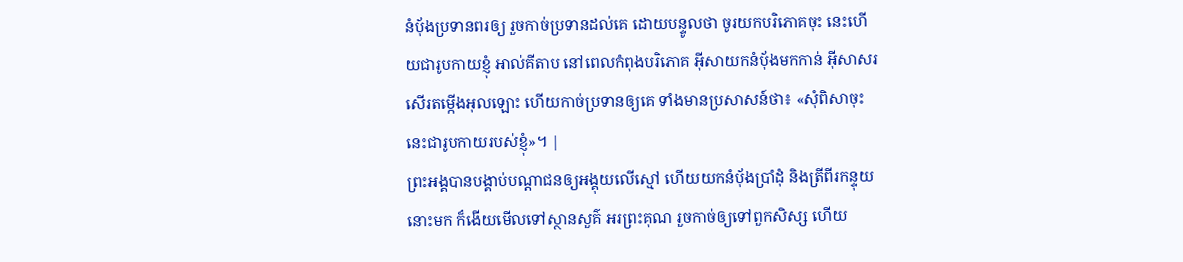នំបុ័ងប្រទានពរឲ្យ រួចកាច់ប្រទានដល់គេ ដោយបន្ទូលថា ចូរយកបរិភោគចុះ នេះហើយជារូបកាយខ្ញុំ អាល់គីតាប នៅពេលកំពុងបរិភោគ អ៊ីសាយកនំបុ័ងមកកាន់ អ៊ីសាសរសើរតម្កើងអុលឡោះ ហើយកាច់ប្រទានឲ្យគេ ទាំងមានប្រសាសន៍ថា៖ «សុំពិសាចុះ នេះជារូបកាយរបស់ខ្ញុំ»។ |
ព្រះអង្គបានបង្គាប់បណ្ដាជនឲ្យអង្គុយលើស្មៅ ហើយយកនំប៉័ងប្រាំដុំ និងត្រីពីរកន្ទុយនោះមក ក៏ងើយមើលទៅស្ថានសួគ៌ អរព្រះគុណ រួចកាច់ឲ្យទៅពួកសិស្ស ហើយ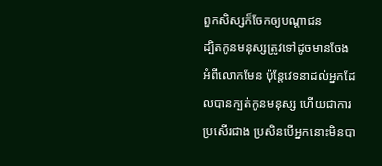ពួកសិស្សក៏ចែកឲ្យបណ្ដាជន
ដ្បិតកូនមនុស្សត្រូវទៅដូចមានចែងអំពីលោកមែន ប៉ុន្ដែវេទនាដល់អ្នកដែលបានក្បត់កូនមនុស្ស ហើយជាការប្រសើរជាង ប្រសិនបើអ្នកនោះមិនបា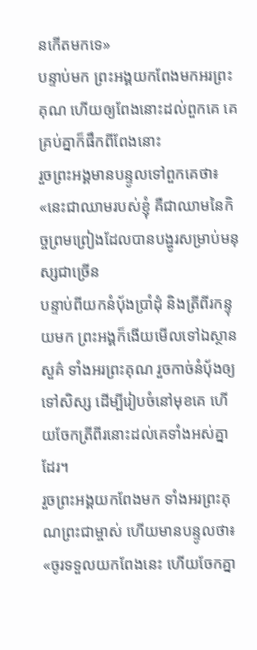នកើតមកទេ»
បន្ទាប់មក ព្រះអង្គយកពែងមកអរព្រះគុណ ហើយឲ្យពែងនោះដល់ពួកគេ គេគ្រប់គ្នាក៏ផឹកពីពែងនោះ
រួចព្រះអង្គមានបន្ទូលទៅពួកគេថា៖ «នេះជាឈាមរបស់ខ្ញុំ គឺជាឈាមនៃកិច្ចព្រមព្រៀងដែលបានបង្ហូរសម្រាប់មនុស្សជាច្រើន
បន្ទាប់ពីយកនំប៉័ងប្រាំដុំ និងត្រីពីរកន្ទុយមក ព្រះអង្គក៏ងើយមើលទៅឯស្ថានសួគ៌ ទាំងអរព្រះគុណ រួចកាច់នំប៉័ងឲ្យទៅសិស្ស ដើម្បីរៀបចំនៅមុខគេ ហើយចែកត្រីពីរនោះដល់គេទាំងអស់គ្នាដែរ។
រួចព្រះអង្គយកពែងមក ទាំងអរព្រះគុណព្រះជាម្ចាស់ ហើយមានបន្ទូលថា៖ «ចូរទទួលយកពែងនេះ ហើយចែកគ្នា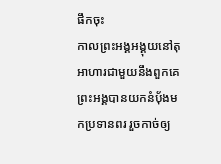ផឹកចុះ
កាលព្រះអង្គអង្គុយនៅតុអាហារជាមួយនឹងពួកគេ ព្រះអង្គបានយកនំប៉័ងមកប្រទានពរ រួចកាច់ឲ្យ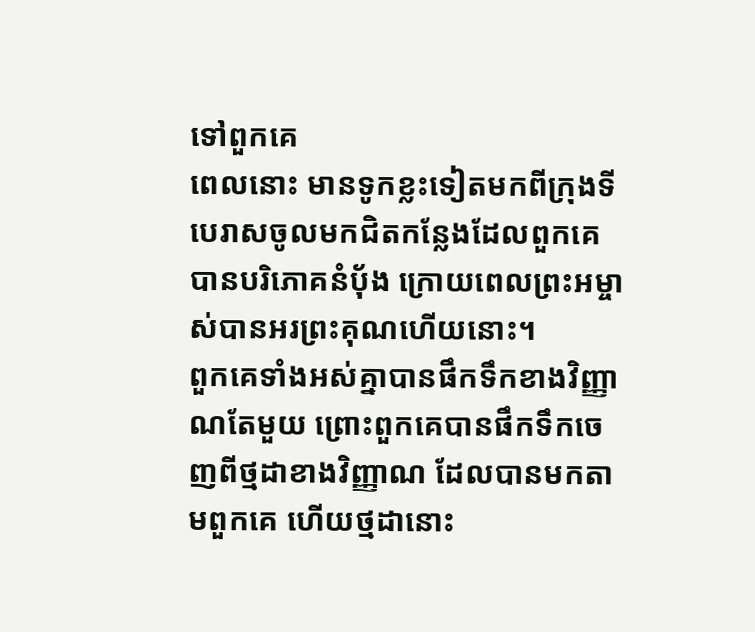ទៅពួកគេ
ពេលនោះ មានទូកខ្លះទៀតមកពីក្រុងទីបេរាសចូលមកជិតកន្លែងដែលពួកគេបានបរិភោគនំប៉័ង ក្រោយពេលព្រះអម្ចាស់បានអរព្រះគុណហើយនោះ។
ពួកគេទាំងអស់គ្នាបានផឹកទឹកខាងវិញ្ញាណតែមួយ ព្រោះពួកគេបានផឹកទឹកចេញពីថ្មដាខាងវិញ្ញាណ ដែលបានមកតាមពួកគេ ហើយថ្មដានោះ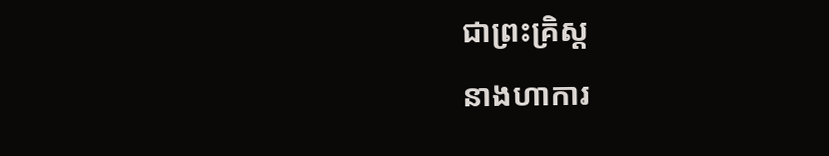ជាព្រះគ្រិស្ដ
នាងហាការ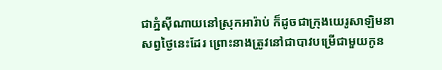ជាភ្នំស៊ីណាយនៅស្រុកអារ៉ាប់ ក៏ដូចជាក្រុងយេរូសាឡិមនាសព្វថ្ងៃនេះដែរ ព្រោះនាងត្រូវនៅជាបាវបម្រើជាមួយកូន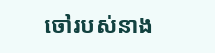ចៅរបស់នាង